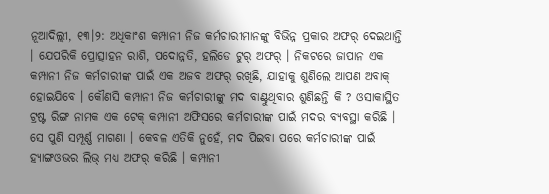ନୂଆଦିଲ୍ଲୀ, ୧୩।୨: ଅଧିକାଂଶ କମ୍ପାନୀ ନିଜ କର୍ମଚାରୀମାନଙ୍କୁ ବିଭିନ୍ନ ପ୍ରକାର ଅଫର୍ ଦେଇଥାନ୍ତି । ଯେପରିକି ପ୍ରୋତ୍ସାହନ ରାଶି, ପଦୋନ୍ନତି, ହଲିଡେ ଟୁର୍ ଅଫର୍ । ନିକଟରେ ଜାପାନ ଏକ କମ୍ପାନୀ ନିଜ କର୍ମଚାରୀଙ୍କ ପାଇଁ ଏକ ଅଜବ ଅଫର୍ ରଖିଛି, ଯାହାକୁ ଶୁଣିଲେ ଆପଣ ଅବାକ୍ ହୋଇଯିବେ । କୌଣସି କମ୍ପାନୀ ନିଜ କର୍ମଚାରୀଙ୍କୁ ମଦ ବାଣ୍ଟୁଥିବାର ଶୁଣିଛନ୍ତି କି ? ଓସାକାସ୍ଥିତ ଟ୍ରଷ୍ଟ ରିଙ୍ଗ ନାମକ ଏକ ଟେକ୍ କମ୍ପାନୀ ଅଫିସରେ କର୍ମଚାରୀଙ୍କ ପାଇଁ ମଦର ବ୍ୟବସ୍ଥା କରିଛି । ସେ ପୁଣି ସମ୍ପୂର୍ଣ୍ଣ ମାଗଣା । କେବଳ ଏତିକି ନୁହେଁ, ମଦ ପିଇବା ପରେ କର୍ମଚାରୀଙ୍କ ପାଇଁ ହ୍ୟାଙ୍ଗଓଭର ଲିଭ୍ ମଧ୍ୟ ଅଫର୍ କରିଛି । କମ୍ପାନୀ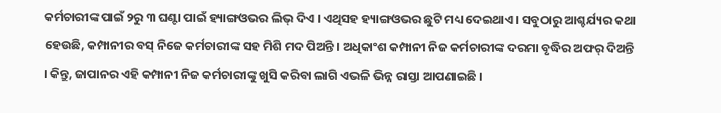କର୍ମଚାରୀଙ୍କ ପାଇଁ ୨ରୁ ୩ ଘଣ୍ଟା ପାଇଁ ହ୍ୟାଙ୍ଗଓଭର ଲିଭ୍ ଦିଏ । ଏଥିସହ ହ୍ୟାଙ୍ଗଓଭର ଛୁଟି ମଧ୍ୟ ଦେଇଥାଏ । ସବୁଠାରୁ ଆଶ୍ଚର୍ଯ୍ୟର କଥା ହେଉଛି, କମ୍ପାନୀର ବସ୍ ନିଜେ କର୍ମଚାରୀଙ୍କ ସହ ମିଶି ମଦ ପିଅନ୍ତି । ଅଧିକାଂଶ କମ୍ପାନୀ ନିଜ କର୍ମଚାରୀଙ୍କ ଦରମା ବୃଦ୍ଧିର ଅଫର୍ ଦିଅନ୍ତି । କିନ୍ତୁ, ଜାପାନର ଏହି କମ୍ପାନୀ ନିଜ କର୍ମଚାରୀଙ୍କୁ ଖୁସି କରିବା ଲାଗି ଏଭଳି ଭିନ୍ନ ରାସ୍ତା ଆପଣାଇଛି ।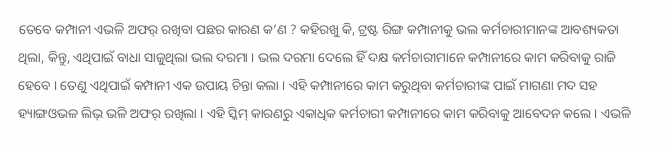ତେବେ କମ୍ପାନୀ ଏଭଳି ଅଫର୍ ରଖିବା ପଛର କାରଣ କ’ଣ ? କହିରଖୁ କି, ଟ୍ରଷ୍ଟ ରିଙ୍ଗ କମ୍ପାନୀକୁ ଭଲ କର୍ମଚାରୀମାନଙ୍କ ଆବଶ୍ୟକତା ଥିଲା, କିନ୍ତୁ, ଏଥିପାଇଁ ବାଧା ସାଜୁଥିଲା ଭଲ ଦରମା । ଭଲ ଦରମା ଦେଲେ ହିଁ ଦକ୍ଷ କର୍ମଚାରୀମାନେ କମ୍ପାନୀରେ କାମ କରିବାକୁ ରାଜି ହେବେ । ତେଣୁ ଏଥିପାଇଁ କମ୍ପାନୀ ଏକ ଉପାୟ ଚିନ୍ତା କଲା । ଏହି କମ୍ପାନୀରେ କାମ କରୁଥିବା କର୍ମଚାରୀଙ୍କ ପାଇଁ ମାଗଣା ମଦ ସହ ହ୍ୟାଙ୍ଗଓଭଳ ଲିଭ୍ ଭଳି ଅଫର୍ ରଖିଲା । ଏହି ସ୍କିମ୍ କାରଣରୁ ଏକାଧିକ କର୍ମଚାରୀ କମ୍ପାନୀରେ କାମ କରିବାକୁ ଆବେଦନ କଲେ । ଏଭଳି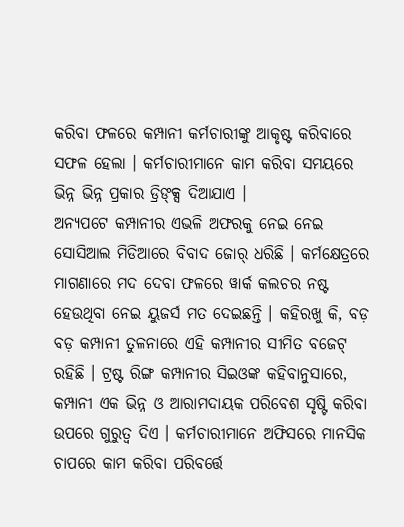କରିବା ଫଳରେ କମ୍ପାନୀ କର୍ମଚାରୀଙ୍କୁ ଆକୃଷ୍ଟ କରିବାରେ ସଫଳ ହେଲା । କର୍ମଚାରୀମାନେ କାମ କରିବା ସମୟରେ ଭିନ୍ନ ଭିନ୍ନ ପ୍ରକାର ଡ୍ରିଙ୍କ୍ସ ଦିଆଯାଏ ।
ଅନ୍ୟପଟେ କମ୍ପାନୀର ଏଭଳି ଅଫରକୁ ନେଇ ନେଇ ସୋସିଆଲ ମିଡିଆରେ ବିବାଦ ଜୋର୍ ଧରିଛି । କର୍ମକ୍ଷେତ୍ରରେ ମାଗଣାରେ ମଦ ଦେବା ଫଳରେ ୱାର୍କ କଲଚର ନଷ୍ଟ ହେଉଥିବା ନେଇ ୟୁଜର୍ସ ମତ ଦେଇଛନ୍ତି । କହିରଖୁ କି, ବଡ଼ ବଡ଼ କମ୍ପାନୀ ତୁଳନାରେ ଏହି କମ୍ପାନୀର ସୀମିତ ବଜେଟ୍ ରହିଛି । ଟ୍ରଷ୍ଟ ରିଙ୍ଗ କମ୍ପାନୀର ସିଇଓଙ୍କ କହିବାନୁସାରେ, କମ୍ପାନୀ ଏକ ଭିନ୍ନ ଓ ଆରାମଦାୟକ ପରିବେଶ ସୃଷ୍ଟି କରିବା ଉପରେ ଗୁରୁତ୍ୱ ଦିଏ । କର୍ମଚାରୀମାନେ ଅଫିସରେ ମାନସିକ ଚାପରେ କାମ କରିବା ପରିବର୍ତ୍ତେ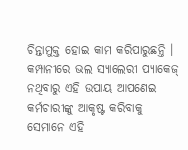ଚିନ୍ତାମୁକ୍ତ ହୋଇ କାମ କରିପାରୁଛନ୍ତି । କମ୍ପାନୀରେ ଭଲ ସ୍ୟାଲେରୀ ପ୍ୟାକେଜ୍ ନଥିବାରୁ ଏହି ଉପାୟ ଆପଣେଇ କର୍ମଚାରୀଙ୍କୁ ଆକୃଷ୍ଟ କରିବାକୁ ସେମାନେ ଏହି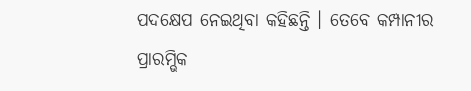ପଦକ୍ଷେପ ନେଇଥିବା କହିଛନ୍ତି । ତେବେ କମ୍ପାନୀର ପ୍ରାରମ୍ଭିକ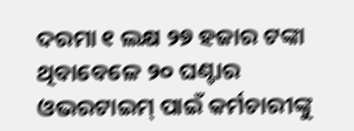ଦରମା ୧ ଲକ୍ଷ ୨୭ ହଜାର ଟଙ୍କା ଥିବାବେଳେ ୨୦ ଘଣ୍ଟାର ଓଭରଟାଇମ୍ ପାଇଁ କର୍ମଚାରୀଙ୍କୁ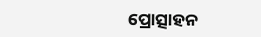ପ୍ରୋତ୍ସାହନ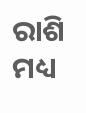ରାଶି ମଧ୍ୟ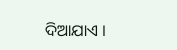ଦିଆଯାଏ ।